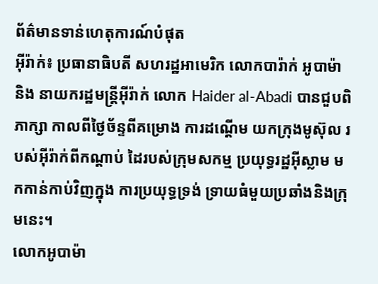ព័ត៌មានទាន់ហេតុការណ៍បំផុត
អុីរ៉ាក់៖ ប្រធានាធិបតី សហរដ្ឋអាមេរិក លោកបារ៉ាក់ អូបាម៉ា និង នាយករដ្ឋមន្ត្រីអ៊ីរ៉ាក់ លោក Haider al-Abadi បានជួបពិភាក្សា កាលពីថ្ងៃច័ន្ទពីគម្រោង ការដណ្តើម យកក្រុងមូស៊ុល របស់អ៊ីរ៉ាក់ពីកណ្តាប់ ដៃរបស់ក្រុមសកម្ម ប្រយុទ្ធរដ្ឋអ៊ីស្លាម មកកាន់កាប់វិញក្នុង ការប្រយុទ្ធទ្រង់ ទ្រាយធំមួយប្រឆាំងនិងក្រុមនេះ។
លោកអូបាម៉ា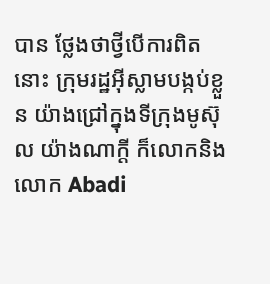បាន ថ្លែងថាថ្វីបើការពិតនោះ ក្រុមរដ្ឋអ៊ីស្លាមបង្កប់ខ្លួន យ៉ាងជ្រៅក្នុងទីក្រុងមូស៊ុល យ៉ាងណាក្តី ក៏លោកនិងលោក Abadi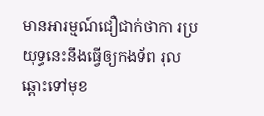មានអារម្មណ៍ជឿជាក់ថាកា រប្រយុទ្ធនេះនឹងធ្វើឲ្យកងទ័ព រុលឆ្ពោះទៅមុខ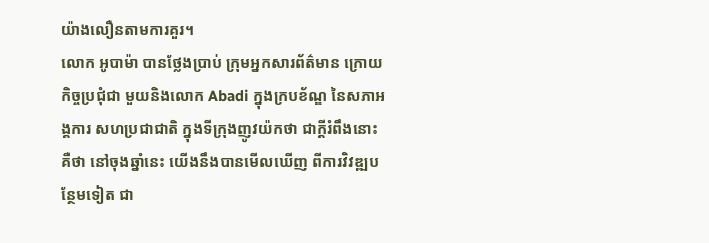យ៉ាងលឿនតាមការគួរ។
លោក អូបាម៉ា បានថ្លែងប្រាប់ ក្រុមអ្នកសារព័ត៌មាន ក្រោយកិច្ចប្រជុំជា មួយនិងលោក Abadi ក្នុងក្របខ័ណ្ឌ នៃសភាអង្គការ សហប្រជាជាតិ ក្នុងទីក្រុងញូវយ៉កថា ជាក្តីរំពឹងនោះគឺថា នៅចុងឆ្នាំនេះ យើងនឹងបានមើលឃើញ ពីការវិវឌ្ឍបន្ថែមទៀត ជា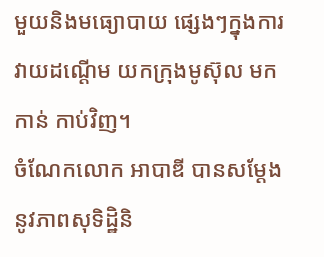មួយនិងមធ្យោបាយ ផ្សេងៗក្នុងការវាយដណ្តើម យកក្រុងមូស៊ុល មកកាន់ កាប់វិញ។
ចំណែកលោក អាបាឌី បានសម្តែង នូវភាពសុទិដ្ឋិនិ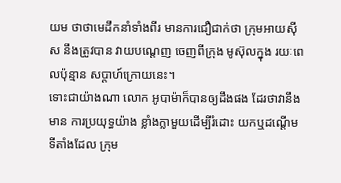យម ថាថាមេដឹកនាំទាំងពីរ មានការជឿជាក់ថា ក្រុមអាយស៊ីស នឹងត្រូវបាន វាយបណ្តេញ ចេញពីក្រុង មូស៊ុលក្នុង រយៈពេលប៉ុន្មាន សប្តាហ៍ក្រោយនេះ។
ទោះជាយ៉ាងណា លោក អូបាម៉ាក៏បានឲ្យដឹងផង ដែរថាវានឹងមាន ការប្រយុទ្ធយ៉ាង ខ្លាំងក្លាមួយដើម្បីរំដោះ យកឬដណ្តើម ទីតាំងដែល ក្រុម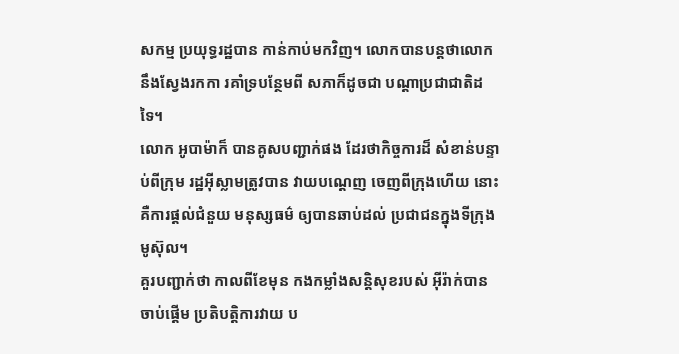សកម្ម ប្រយុទ្ធរដ្ឋបាន កាន់កាប់មកវិញ។ លោកបានបន្តថាលោក នឹងស្វែងរកកា រគាំទ្របន្ថែមពី សភាក៏ដូចជា បណ្តាប្រជាជាតិដទៃ។
លោក អូបាម៉ាក៏ បានគូសបញ្ជាក់ផង ដែរថាកិច្ចការដ៏ សំខាន់បន្ទាប់ពីក្រុម រដ្ឋអ៊ីស្លាមត្រូវបាន វាយបណ្តេញ ចេញពីក្រុងហើយ នោះគឺការផ្តល់ជំនួយ មនុស្សធម៌ ឲ្យបានឆាប់ដល់ ប្រជាជនក្នុងទីក្រុងមូស៊ុល។
គួរបញ្ជាក់ថា កាលពីខែមុន កងកម្លាំងសន្តិសុខរបស់ អ៊ីរ៉ាក់បានចាប់ផ្តើម ប្រតិបត្តិការវាយ ប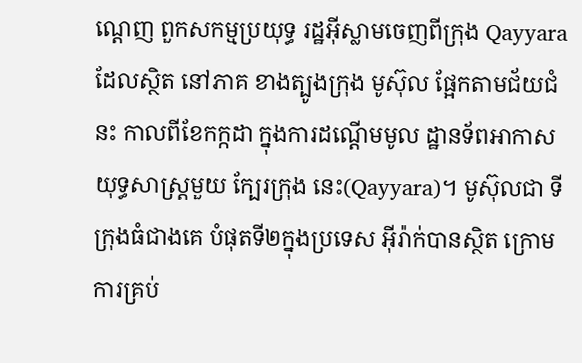ណ្តេញ ពួកសកម្មប្រយុទ្ធ រដ្ឋអ៊ីស្លាមចេញពីក្រុង Qayyara ដែលស្ថិត នៅភាគ ខាងត្បូងក្រុង មូស៊ុល ផ្អែកតាមជ័យជំនះ កាលពីខែកក្កដា ក្នុងការដណ្តើមមូល ដ្ឋានទ័ពអាកាស យុទ្ធសាស្ត្រមួយ ក្បែរក្រុង នេះ(Qayyara)។ មូស៊ុលជា ទីក្រុងធំជាងគេ បំផុតទី២ក្នុងប្រទេស អ៊ីរ៉ាក់បានស្ថិត ក្រោមការគ្រប់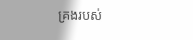គ្រងរបស់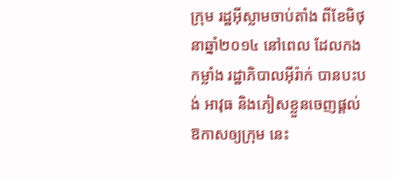ក្រុម រដ្ឋអ៊ីស្លាមចាប់តាំង ពីខែមិថុនាឆ្នាំ២០១៤ នៅពេល ដែលកងកម្លាំង រដ្ឋាភិបាលអ៊ីរ៉ាក់ បានបះបង់ អាវុធ និងភៀសខ្លួនចេញផ្តល់ ឱកាសឲ្យក្រុម នេះ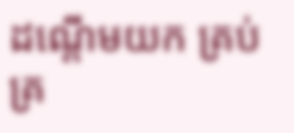ដណ្តើមយក គ្រប់គ្រ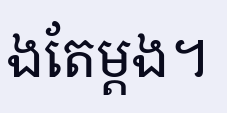ងតែម្តង។